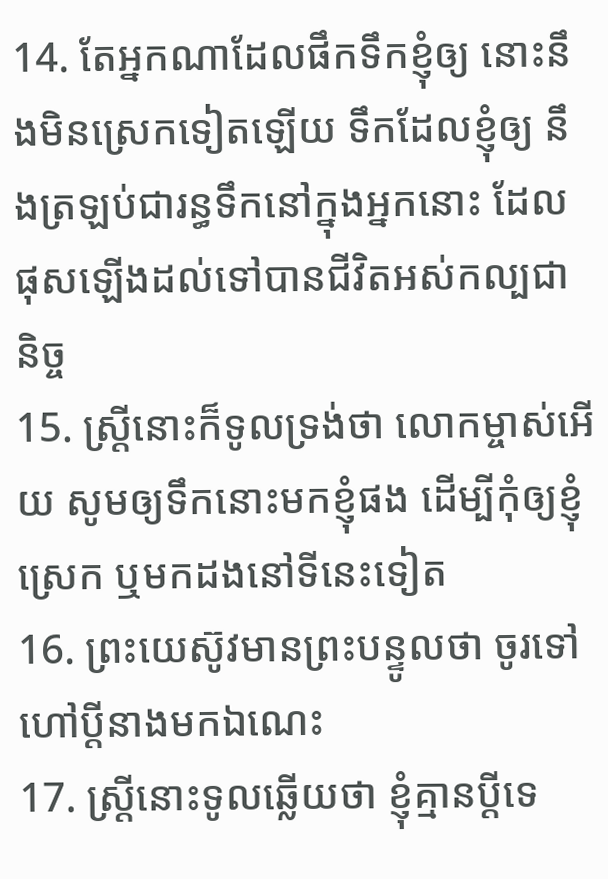14. តែអ្នកណាដែលផឹកទឹកខ្ញុំឲ្យ នោះនឹងមិនស្រេកទៀតឡើយ ទឹកដែលខ្ញុំឲ្យ នឹងត្រឡប់ជារន្ធទឹកនៅក្នុងអ្នកនោះ ដែលផុសឡើងដល់ទៅបានជីវិតអស់កល្បជានិច្ច
15. ស្ត្រីនោះក៏ទូលទ្រង់ថា លោកម្ចាស់អើយ សូមឲ្យទឹកនោះមកខ្ញុំផង ដើម្បីកុំឲ្យខ្ញុំស្រេក ឬមកដងនៅទីនេះទៀត
16. ព្រះយេស៊ូវមានព្រះបន្ទូលថា ចូរទៅហៅប្ដីនាងមកឯណេះ
17. ស្ត្រីនោះទូលឆ្លើយថា ខ្ញុំគ្មានប្ដីទេ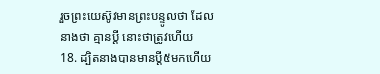រួចព្រះយេស៊ូវមានព្រះបន្ទូលថា ដែលនាងថា គ្មានប្ដី នោះថាត្រូវហើយ
18. ដ្បិតនាងបានមានប្ដី៥មកហើយ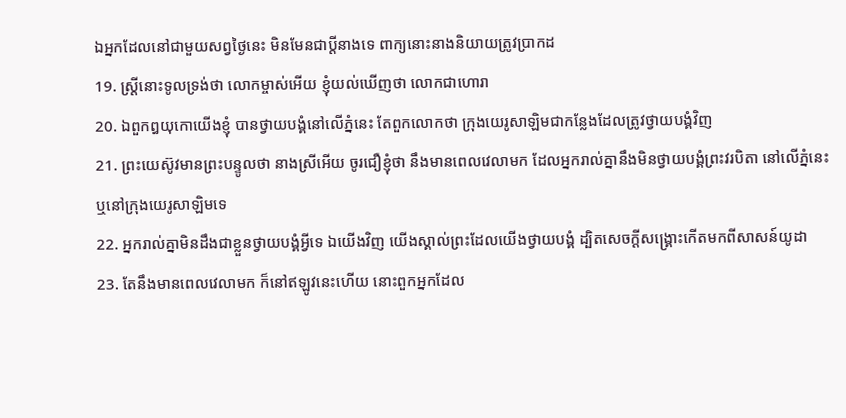ឯអ្នកដែលនៅជាមួយសព្វថ្ងៃនេះ មិនមែនជាប្ដីនាងទេ ពាក្យនោះនាងនិយាយត្រូវប្រាកដ
19. ស្ត្រីនោះទូលទ្រង់ថា លោកម្ចាស់អើយ ខ្ញុំយល់ឃើញថា លោកជាហោរា
20. ឯពួកឰយុកោយើងខ្ញុំ បានថ្វាយបង្គំនៅលើភ្នំនេះ តែពួកលោកថា ក្រុងយេរូសាឡិមជាកន្លែងដែលត្រូវថ្វាយបង្គំវិញ
21. ព្រះយេស៊ូវមានព្រះបន្ទូលថា នាងស្រីអើយ ចូរជឿខ្ញុំថា នឹងមានពេលវេលាមក ដែលអ្នករាល់គ្នានឹងមិនថ្វាយបង្គំព្រះវរបិតា នៅលើភ្នំនេះ ឬនៅក្រុងយេរូសាឡិមទេ
22. អ្នករាល់គ្នាមិនដឹងជាខ្លួនថ្វាយបង្គំអ្វីទេ ឯយើងវិញ យើងស្គាល់ព្រះដែលយើងថ្វាយបង្គំ ដ្បិតសេចក្តីសង្គ្រោះកើតមកពីសាសន៍យូដា
23. តែនឹងមានពេលវេលាមក ក៏នៅឥឡូវនេះហើយ នោះពួកអ្នកដែល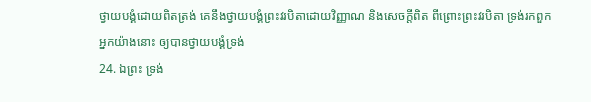ថ្វាយបង្គំដោយពិតត្រង់ គេនឹងថ្វាយបង្គំព្រះវរបិតាដោយវិញ្ញាណ និងសេចក្តីពិត ពីព្រោះព្រះវរបិតា ទ្រង់រកពួកអ្នកយ៉ាងនោះ ឲ្យបានថ្វាយបង្គំទ្រង់
24. ឯព្រះ ទ្រង់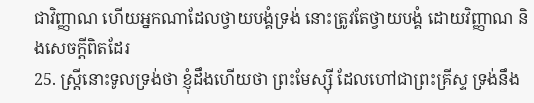ជាវិញ្ញាណ ហើយអ្នកណាដែលថ្វាយបង្គំទ្រង់ នោះត្រូវតែថ្វាយបង្គំ ដោយវិញ្ញាណ និងសេចក្តីពិតដែរ
25. ស្ត្រីនោះទូលទ្រង់ថា ខ្ញុំដឹងហើយថា ព្រះមែស្ស៊ី ដែលហៅជាព្រះគ្រីស្ទ ទ្រង់នឹង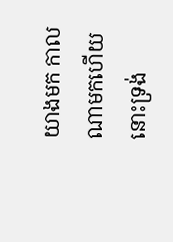យាងមក កាលណាមកហើយ នោះទ្រង់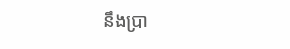នឹងប្រា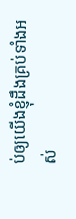ប់ឲ្យយើងខ្ញុំដឹងគ្រប់ទាំងអស់